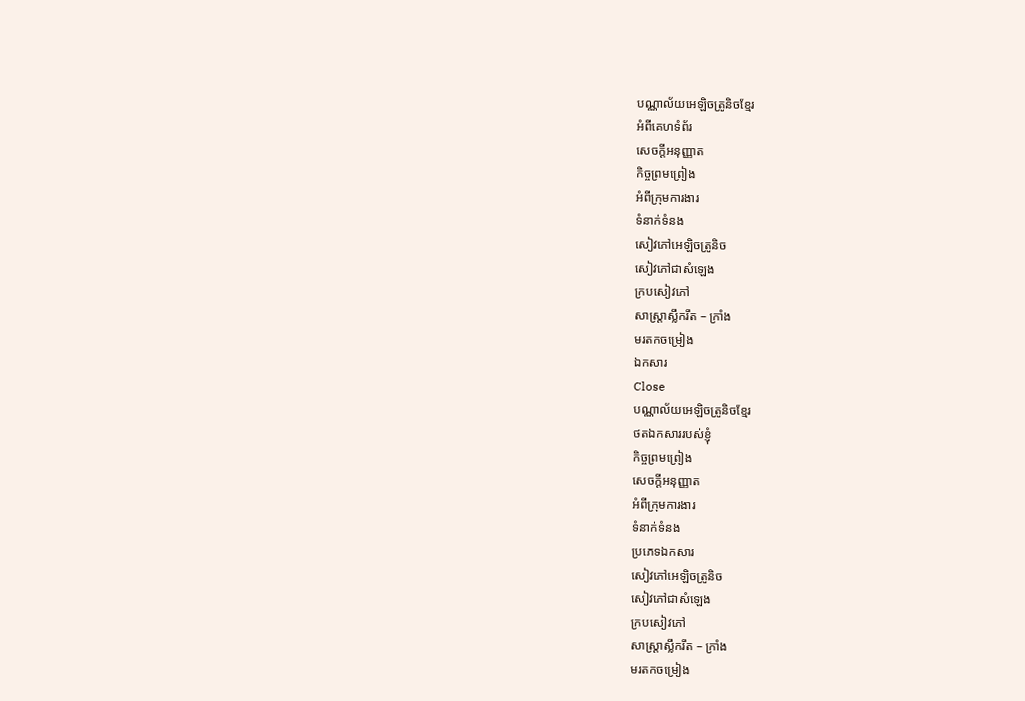បណ្ណាល័យអេឡិចត្រូនិចខ្មែរ
អំពីគេហទំព័រ
សេចក្ដីអនុញ្ញាត
កិច្ចព្រមព្រៀង
អំពីក្រុមការងារ
ទំនាក់ទំនង
សៀវភៅអេឡិចត្រូនិច
សៀវភៅជាសំឡេង
ក្របសៀវភៅ
សាស្ត្រាស្លឹករឹត – ក្រាំង
មរតកចម្រៀង
ឯកសារ
Close
បណ្ណាល័យអេឡិចត្រូនិចខ្មែរ
ថតឯកសាររបស់ខ្ញុំ
កិច្ចព្រមព្រៀង
សេចក្ដីអនុញ្ញាត
អំពីក្រុមការងារ
ទំនាក់ទំនង
ប្រភេទឯកសារ
សៀវភៅអេឡិចត្រូនិច
សៀវភៅជាសំឡេង
ក្របសៀវភៅ
សាស្ត្រាស្លឹករឹត – ក្រាំង
មរតកចម្រៀង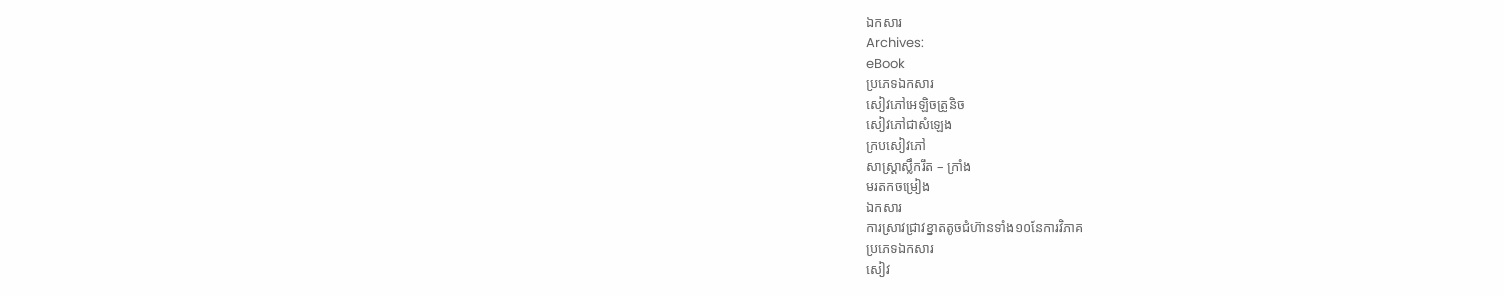ឯកសារ
Archives:
eBook
ប្រភេទឯកសារ
សៀវភៅអេឡិចត្រូនិច
សៀវភៅជាសំឡេង
ក្របសៀវភៅ
សាស្ត្រាស្លឹករឹត – ក្រាំង
មរតកចម្រៀង
ឯកសារ
ការស្រាវជ្រាវខ្នាតតូចជំហ៊ានទាំង១០នែការវិភាគ
ប្រភេទឯកសារ
សៀវ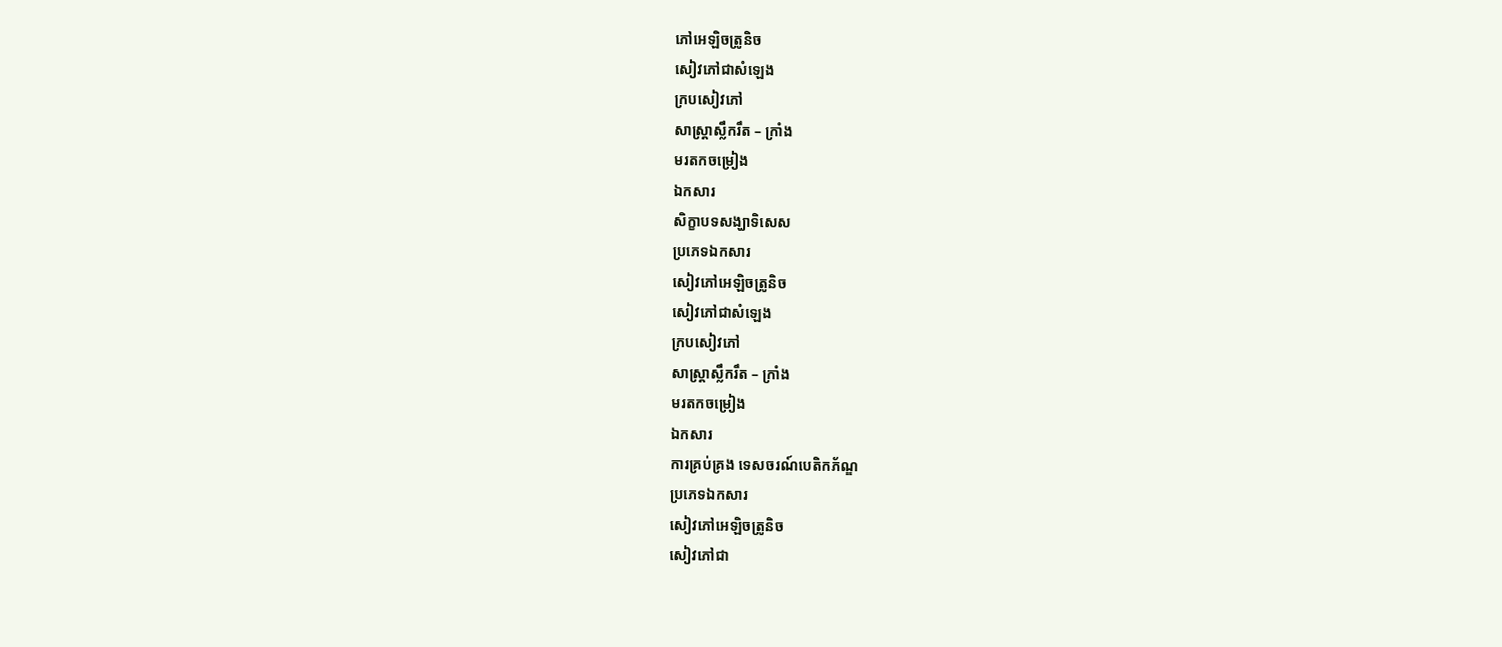ភៅអេឡិចត្រូនិច
សៀវភៅជាសំឡេង
ក្របសៀវភៅ
សាស្ត្រាស្លឹករឹត – ក្រាំង
មរតកចម្រៀង
ឯកសារ
សិក្ខាបទសង្ឃាទិសេស
ប្រភេទឯកសារ
សៀវភៅអេឡិចត្រូនិច
សៀវភៅជាសំឡេង
ក្របសៀវភៅ
សាស្ត្រាស្លឹករឹត – ក្រាំង
មរតកចម្រៀង
ឯកសារ
ការគ្រប់គ្រង ទេសចរណ៍បេតិកភ័ណ្ឌ
ប្រភេទឯកសារ
សៀវភៅអេឡិចត្រូនិច
សៀវភៅជា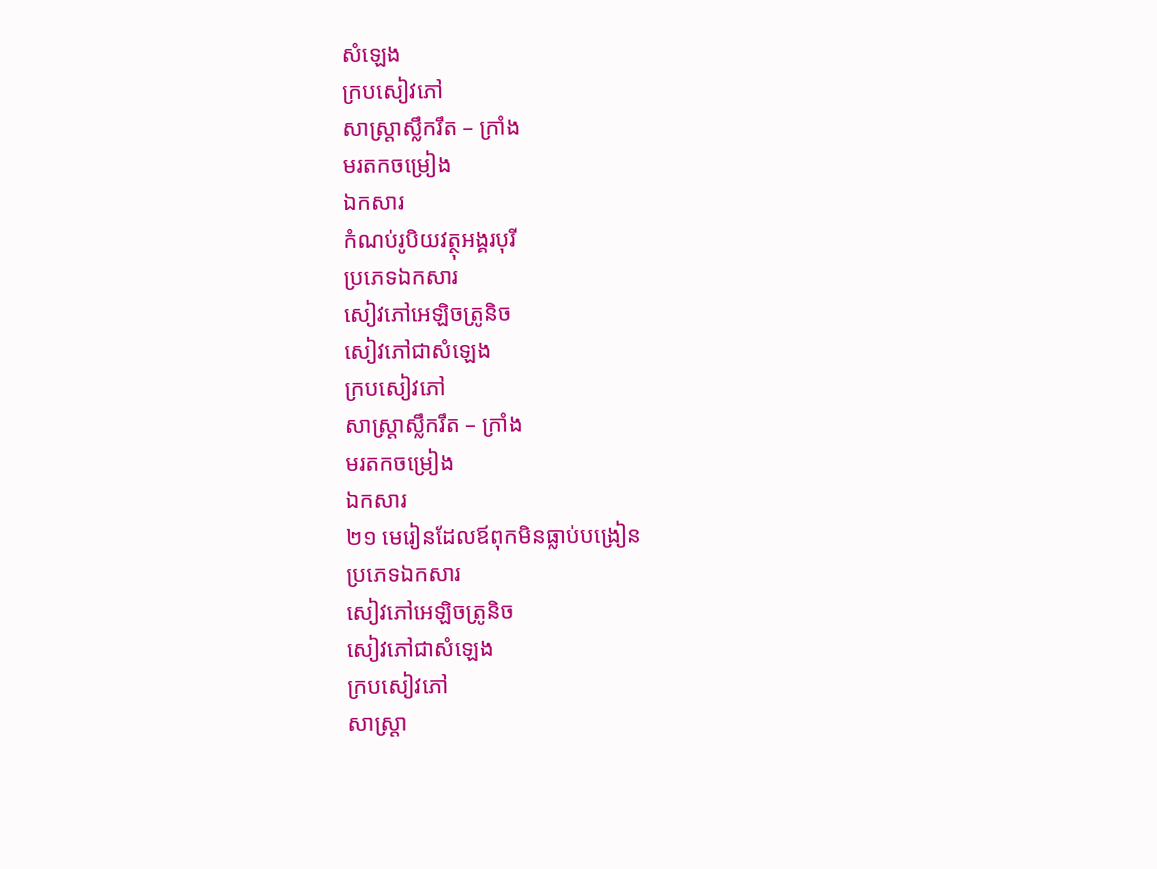សំឡេង
ក្របសៀវភៅ
សាស្ត្រាស្លឹករឹត – ក្រាំង
មរតកចម្រៀង
ឯកសារ
កំណប់រូបិយវត្ថុអង្គរបុរី
ប្រភេទឯកសារ
សៀវភៅអេឡិចត្រូនិច
សៀវភៅជាសំឡេង
ក្របសៀវភៅ
សាស្ត្រាស្លឹករឹត – ក្រាំង
មរតកចម្រៀង
ឯកសារ
២១ មេរៀនដែលឪពុកមិនធ្លាប់បង្រៀន
ប្រភេទឯកសារ
សៀវភៅអេឡិចត្រូនិច
សៀវភៅជាសំឡេង
ក្របសៀវភៅ
សាស្ត្រា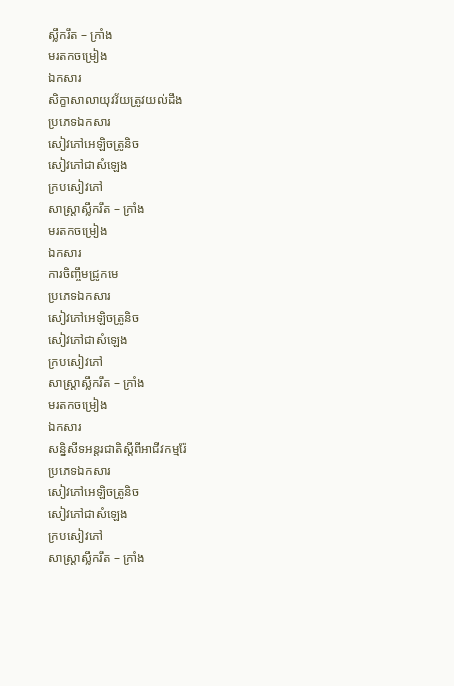ស្លឹករឹត – ក្រាំង
មរតកចម្រៀង
ឯកសារ
សិក្ខាសាលាយុវវ័យត្រូវយល់ដឹង
ប្រភេទឯកសារ
សៀវភៅអេឡិចត្រូនិច
សៀវភៅជាសំឡេង
ក្របសៀវភៅ
សាស្ត្រាស្លឹករឹត – ក្រាំង
មរតកចម្រៀង
ឯកសារ
ការចិញ្ចឹមជ្រូកមេ
ប្រភេទឯកសារ
សៀវភៅអេឡិចត្រូនិច
សៀវភៅជាសំឡេង
ក្របសៀវភៅ
សាស្ត្រាស្លឹករឹត – ក្រាំង
មរតកចម្រៀង
ឯកសារ
សន្និសីទអន្តរជាតិស្តីពីអាជីវកម្មរ៉ែ
ប្រភេទឯកសារ
សៀវភៅអេឡិចត្រូនិច
សៀវភៅជាសំឡេង
ក្របសៀវភៅ
សាស្ត្រាស្លឹករឹត – ក្រាំង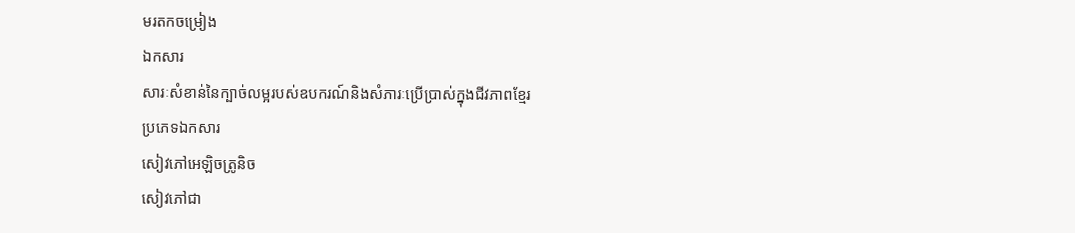មរតកចម្រៀង
ឯកសារ
សារៈសំខាន់នៃក្បាច់លម្អរបស់ឧបករណ៍និងសំភារៈប្រើប្រាស់ក្នុងជីវភាពខ្មែរ
ប្រភេទឯកសារ
សៀវភៅអេឡិចត្រូនិច
សៀវភៅជា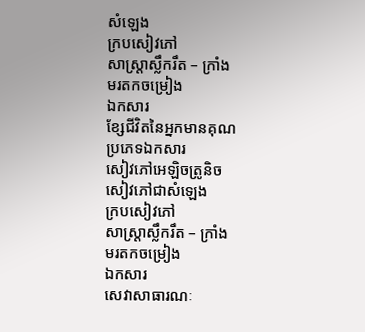សំឡេង
ក្របសៀវភៅ
សាស្ត្រាស្លឹករឹត – ក្រាំង
មរតកចម្រៀង
ឯកសារ
ខ្សែជីវិតនៃអ្នកមានគុណ
ប្រភេទឯកសារ
សៀវភៅអេឡិចត្រូនិច
សៀវភៅជាសំឡេង
ក្របសៀវភៅ
សាស្ត្រាស្លឹករឹត – ក្រាំង
មរតកចម្រៀង
ឯកសារ
សេវាសាធារណៈ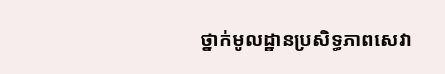ថ្នាក់មូលដ្ឋានប្រសិទ្ធភាពសេវា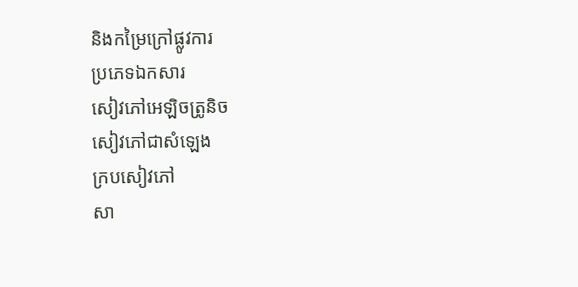និងកម្រៃក្រៅផ្លូវការ
ប្រភេទឯកសារ
សៀវភៅអេឡិចត្រូនិច
សៀវភៅជាសំឡេង
ក្របសៀវភៅ
សា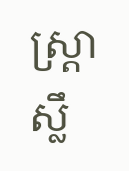ស្ត្រាស្លឹ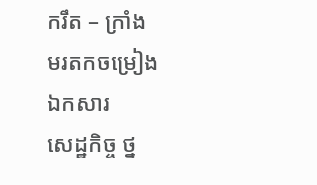ករឹត – ក្រាំង
មរតកចម្រៀង
ឯកសារ
សេដ្ឋកិច្ច ថ្ន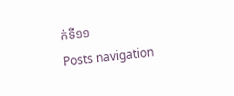ក់ទី១១
Posts navigation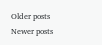Older posts
Newer posts